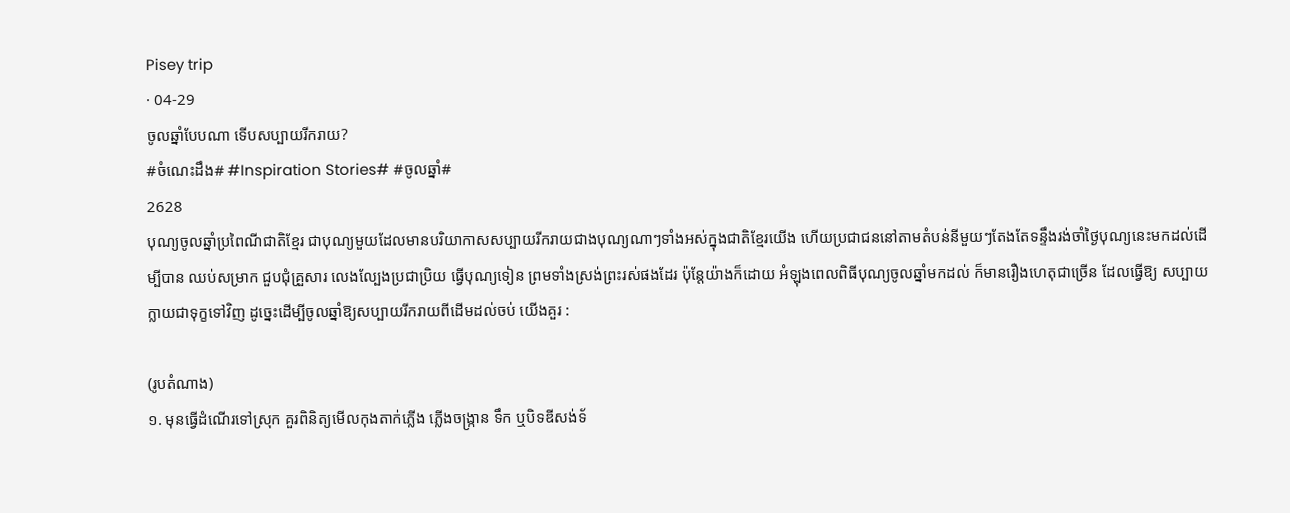Pisey trip
· 04-29
ចូលឆ្នាំបែបណា ទើបសប្បាយរីករាយ?
#ចំណេះដឹង# #Inspiration Stories# #ចូលឆ្នាំ#
2628
បុណ្យចូលឆ្នាំប្រពៃណីជាតិខ្មែរ ជាបុណ្យមួយដែលមានបរិយាកាសសប្បាយរីករាយជាងបុណ្យណាៗទាំងអស់ក្នុងជាតិខ្មែរយើង ហើយប្រជាជននៅតាមតំបន់នីមួយៗតែងតែទន្ទឹងរង់ចាំថ្ងៃបុណ្យនេះមកដល់ដើម្បីបាន ឈប់សម្រាក ជួបជុំគ្រួសារ លេងល្បែងប្រជាប្រិយ ធ្វើបុណ្យទៀន ព្រមទាំងស្រង់ព្រះរស់ផងដែរ ប៉ុន្តែយ៉ាងក៏ដោយ អំឡុងពេលពិធីបុណ្យចូលឆ្នាំមកដល់ ក៏មានរឿងហេតុជាច្រើន ដែលធ្វើឱ្យ សប្បាយក្លាយជាទុក្ខទៅវិញ ដូច្នេះដើម្បីចូលឆ្នាំឱ្យសប្បាយរីករាយពីដើមដល់ចប់ យើងគួរ :

(រូបតំណាង)
១. មុនធ្វើដំណើរទៅស្រុក គួរពិនិត្យមើលកុងតាក់ភ្លើង ភ្លើងចង្រ្កាន ទឹក ឬបិទឌីសង់ទ័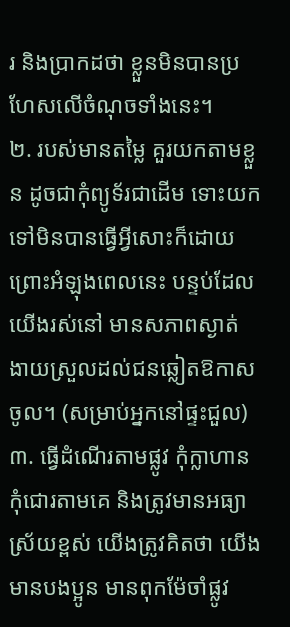រ និងប្រាកដថា ខ្លួនមិនបានប្រហែសលើចំណុចទាំងនេះ។
២. របស់មានតម្លៃ គួរយកតាមខ្លួន ដូចជាកុំព្យូទ័រជាដើម ទោះយកទៅមិនបានធ្វើអ្វីសោះក៏ដោយ ព្រោះអំឡុងពេលនេះ បន្ទប់ដែលយើងរស់នៅ មានសភាពស្ងាត់ ងាយស្រួលដល់ជនឆ្លៀតឱកាសចូល។ (សម្រាប់អ្នកនៅផ្ទះជួល)
៣. ធ្វើដំណើរតាមផ្លូវ កុំក្លាហាន កុំជោរតាមគេ និងត្រូវមានអធ្យាស្រ័យខ្ពស់ យើងត្រូវគិតថា យើងមានបងប្អូន មានពុកម៉ែចាំផ្លូវ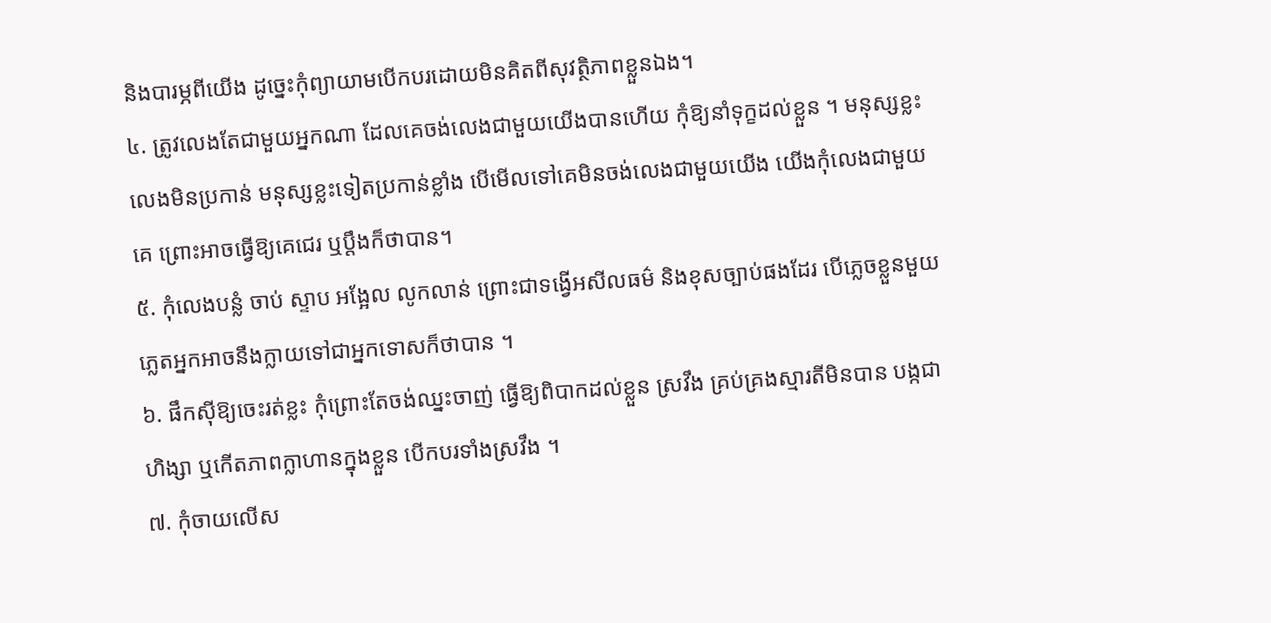និងបារម្ភពីយើង ដូច្នេះកុំព្យាយាមបើកបរដោយមិនគិតពីសុវត្ថិភាពខ្លួនឯង។
៤. ត្រូវលេងតែជាមួយអ្នកណា ដែលគេចង់លេងជាមួយយើងបានហើយ កុំឱ្យនាំទុក្ខដល់ខ្លួន ។ មនុស្សខ្លះលេងមិនប្រកាន់ មនុស្សខ្លះទៀតប្រកាន់ខ្លាំង បើមើលទៅគេមិនចង់លេងជាមួយយើង យើងកុំលេងជាមួយគេ ព្រោះអាចធ្វើឱ្យគេជេរ ឬប្ដឹងក៏ថាបាន។
៥. កុំលេងបន្លំ ចាប់ ស្ទាប អង្អែល លូកលាន់ ព្រោះជាទង្វើអសីលធម៌ និងខុសច្បាប់ផងដែរ បើភ្លេចខ្លួនមួយភ្លេតអ្នកអាចនឹងក្លាយទៅជាអ្នកទោសក៏ថាបាន ។
៦. ផឹកស៊ីឱ្យចេះរត់ខ្លះ កុំព្រោះតែចង់ឈ្នះចាញ់ ធ្វើឱ្យពិបាកដល់ខ្លួន ស្រវឹង គ្រប់គ្រងស្មារតីមិនបាន បង្កជាហិង្សា ឬកើតភាពក្លាហានក្នុងខ្លួន បើកបរទាំងស្រវឹង ។
៧. កុំចាយលើស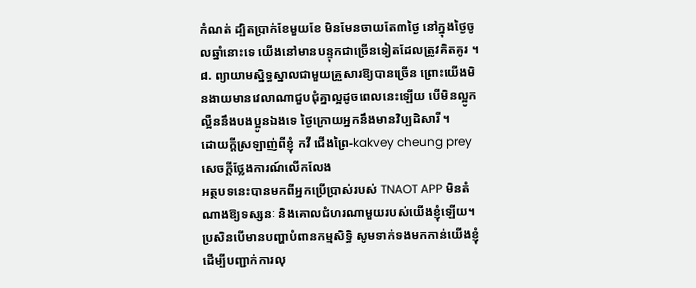កំណត់ ដ្បិតប្រាក់ខែមួយខែ មិនមែនចាយតែ៣ថ្ងៃ នៅក្នុងថ្ងៃចូលឆ្នាំនោះទេ យើងនៅមានបន្ទុកជាច្រើនទៀតដែលត្រូវគិតគូរ ។
៨. ព្យាយាមស្និទ្ធស្នាលជាមួយគ្រួសារឱ្យបានច្រើន ព្រោះយើងមិនងាយមានវេលាណាជួបជុំគ្នាល្អដូចពេលនេះឡើយ បើមិនល្អូកល្អឺននឹងបងប្អូនឯងទេ ថ្ងៃក្រោយអ្នកនឹងមានវិប្បដិសារី ។
ដោយក្ដីស្រឡាញ់ពីខ្ញុំ កវី ជើងព្រៃ-kakvey cheung prey
សេចក្តីថ្លែងការណ៍លើកលែង
អត្ថបទនេះបានមកពីអ្នកប្រើប្រាស់របស់ TNAOT APP មិនតំណាងឱ្យទស្សនៈ និងគោលជំហរណាមួយរបស់យើងខ្ញុំឡើយ។ ប្រសិនបើមានបញ្ហាបំពានកម្មសិទ្ធិ សូមទាក់ទងមកកាន់យើងខ្ញុំដើម្បីបញ្ជាក់ការលុ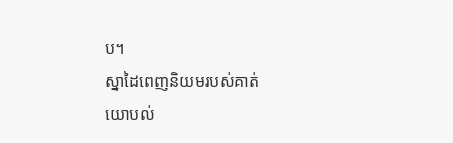ប។
ស្នាដៃពេញនិយមរបស់គាត់
យោបល់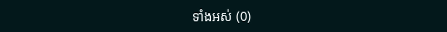ទាំងអស់ (0)